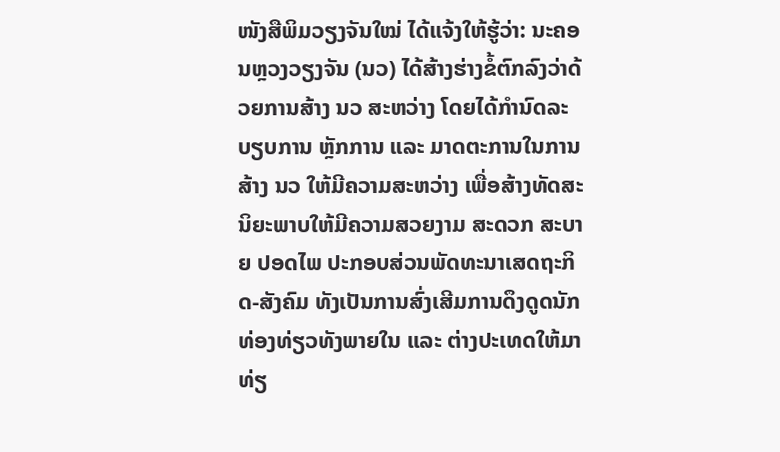ໜັງສືພິມວຽງຈັນໃໝ່ ໄດ້ແຈ້ງໃຫ້ຮູ້ວ່າ: ນະຄອນຫຼວງວຽງຈັນ (ນວ) ໄດ້ສ້າງຮ່າງຂໍ້ຕົກລົງວ່າດ້ວຍການສ້າງ ນວ ສະຫວ່າງ ໂດຍໄດ້ກຳນົດລະບຽບການ ຫຼັກການ ແລະ ມາດຕະການໃນການສ້າງ ນວ ໃຫ້ມີຄວາມສະຫວ່າງ ເພື່ອສ້າງທັດສະນິຍະພາບໃຫ້ມີຄວາມສວຍງາມ ສະດວກ ສະບາຍ ປອດໄພ ປະກອບສ່ວນພັດທະນາເສດຖະກິດ-ສັງຄົມ ທັງເປັນການສົ່ງເສີມການດຶງດູດນັກທ່ອງທ່ຽວທັງພາຍໃນ ແລະ ຕ່າງປະເທດໃຫ້ມາທ່ຽ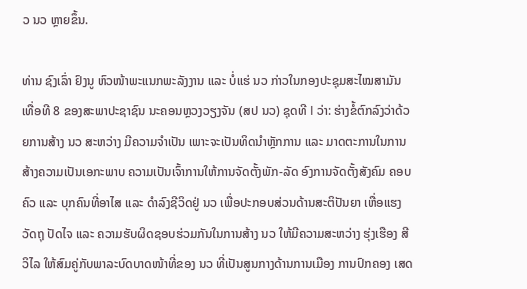ວ ນວ ຫຼາຍຂຶ້ນ.

ທ່ານ ຊົງເລົ່າ ຢົງນູ ຫົວໜ້າພະແນກພະລັງງານ ແລະ ບໍ່ແຮ່ ນວ ກ່າວໃນກອງປະຊຸມສະໄໝສາມັນ ເທື່ອທີ 8 ຂອງສະພາປະຊາຊົນ ນະຄອນຫຼວງວຽງຈັນ (ສປ ນວ) ຊຸດທີ I ວ່າ: ຮ່າງຂໍ້ຕົກລົງວ່າດ້ວຍການສ້າງ ນວ ສະຫວ່າງ ມີຄວາມຈຳເປັນ ເພາະຈະເປັນທິດນຳຫຼັກການ ແລະ ມາດຕະການໃນການສ້າງຄວາມເປັນເອກະພາບ ຄວາມເປັນເຈົ້າການໃຫ້ການຈັດຕັ້ງພັກ-ລັດ ອົງການຈັດຕັ້ງສັງຄົມ ຄອບຄົວ ແລະ ບຸກຄົນທີ່ອາໄສ ແລະ ດຳລົງຊີວິດຢູ່ ນວ ເພື່ອປະກອບສ່ວນດ້ານສະຕິປັນຍາ ເຫື່ອແຮງ ວັດຖຸ ປັດໄຈ ແລະ ຄວາມຮັບຜິດຊອບຮ່ວມກັນໃນການສ້າງ ນວ ໃຫ້ມີຄວາມສະຫວ່າງ ຮຸ່ງເຮືອງ ສີວິໄລ ໃຫ້ສົມຄູ່ກັບພາລະບົດບາດໜ້າທີ່ຂອງ ນວ ທີ່ເປັນສູນກາງດ້ານການເມືອງ ການປົກຄອງ ເສດ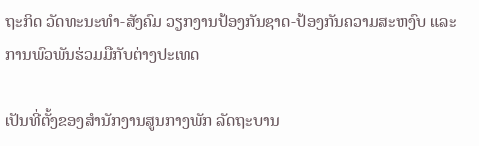ຖະກິດ ວັດທະນະທຳ-ສັງຄົມ ວຽກງານປ້ອງກັນຊາດ-ປ້ອງກັນຄວາມສະຫງົບ ແລະ ການພົວພັນຮ່ວມມືກັບຕ່າງປະເທດ

ເປັນທີ່ຕັ້ງຂອງສຳນັກງານສູນກາງພັກ ລັດຖະບານ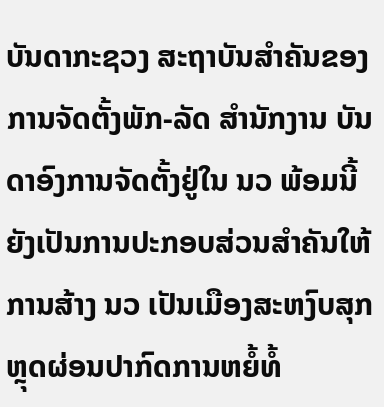ບັນດາກະຊວງ ສະຖາບັນສຳຄັນຂອງການຈັດຕັ້ງພັກ-ລັດ ສຳນັກງານ ບັນດາອົງການຈັດຕັ້ງຢູ່ໃນ ນວ ພ້ອມນີ້ ຍັງເປັນການປະກອບສ່ວນສຳຄັນໃຫ້ການສ້າງ ນວ ເປັນເມືອງສະຫງົບສຸກ ຫຼຸດຜ່ອນປາກົດການຫຍໍ້ທໍ້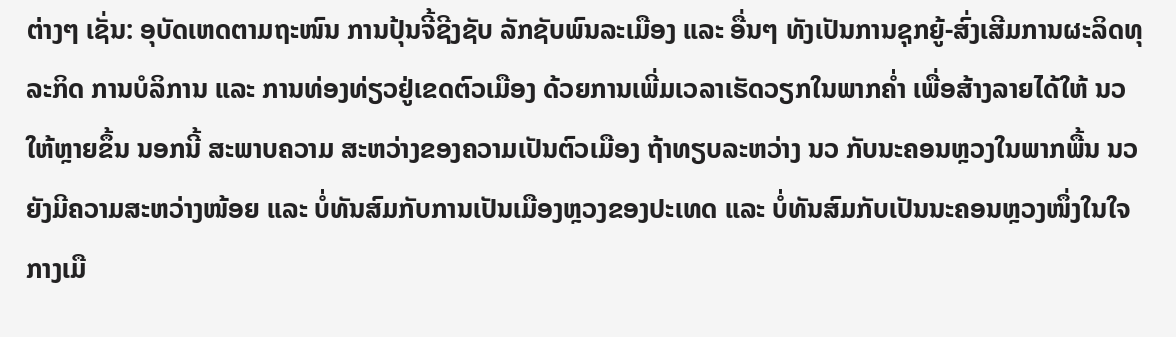ຕ່າງໆ ເຊັ່ນ: ອຸບັດເຫດຕາມຖະໜົນ ການປຸ້ນຈີ້ຊີງຊັບ ລັກຊັບພົນລະເມືອງ ແລະ ອື່ນໆ ທັງເປັນການຊຸກຍູ້-ສົ່ງເສີມການຜະລິດທຸລະກິດ ການບໍລິການ ແລະ ການທ່ອງທ່ຽວຢູ່ເຂດຕົວເມືອງ ດ້ວຍການເພີ່ມເວລາເຮັດວຽກໃນພາກຄ່ຳ ເພື່ອສ້າງລາຍໄດ້ໃຫ້ ນວ ໃຫ້ຫຼາຍຂຶ້ນ ນອກນີ້ ສະພາບຄວາມ ສະຫວ່າງຂອງຄວາມເປັນຕົວເມືອງ ຖ້າທຽບລະຫວ່າງ ນວ ກັບນະຄອນຫຼວງໃນພາກພື້ນ ນວ ຍັງມີຄວາມສະຫວ່າງໜ້ອຍ ແລະ ບໍ່ທັນສົມກັບການເປັນເມືອງຫຼວງຂອງປະເທດ ແລະ ບໍ່ທັນສົມກັບເປັນນະຄອນຫຼວງໜຶ່ງໃນໃຈກາງເມື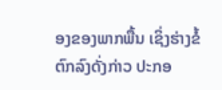ອງຂອງພາກພື້ນ ເຊິ່ງຮ່າງຂໍ້ຕົກລົງດັ່ງກ່າວ ປະກອ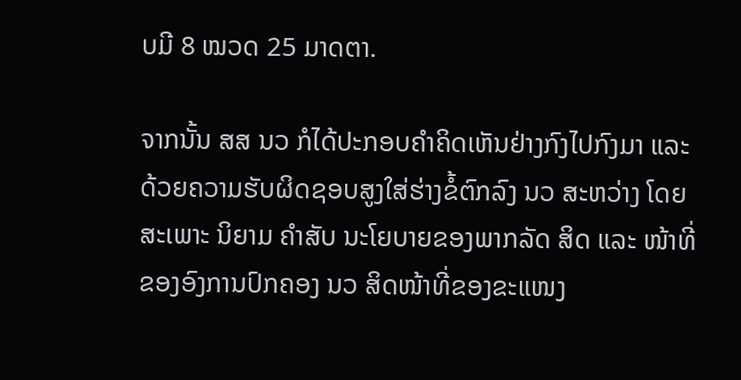ບມີ 8 ໝວດ 25 ມາດຕາ.

ຈາກນັ້ນ ສສ ນວ ກໍໄດ້ປະກອບຄຳຄິດເຫັນຢ່າງກົງໄປກົງມາ ແລະ ດ້ວຍຄວາມຮັບຜິດຊອບສູງໃສ່ຮ່າງຂໍ້ຕົກລົງ ນວ ສະຫວ່າງ ໂດຍສະເພາະ ນິຍາມ ຄຳສັບ ນະໂຍບາຍຂອງພາກລັດ ສິດ ແລະ ໜ້າທີ່ຂອງອົງການປົກຄອງ ນວ ສິດໜ້າທີ່ຂອງຂະແໜງ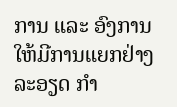ການ ແລະ ອົງການ ໃຫ້ມີການແຍກຢ່າງລະອຽດ ກຳ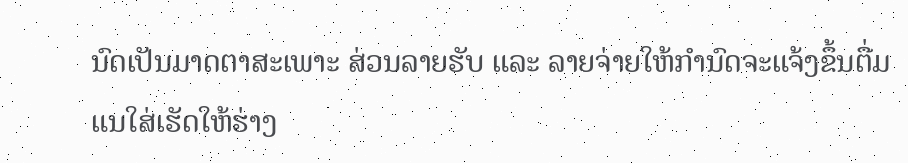ນົດເປັນມາດຕາສະເພາະ ສ່ວນລາຍຮັບ ແລະ ລາຍຈ່າຍໃຫ້ກຳນົດຈະແຈ້ງຂຶ້ນຕື່ມ ແນໃສ່ເຮັດໃຫ້ຮ່າງ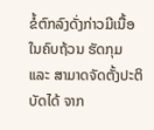ຂໍ້ຕົກລົງດັ່ງກ່າວມີເນື້ອໃນຄົບຖ້ວນ ຮັດກຸມ ແລະ ສາມາດຈັດຕັ້ງປະຕິບັດໄດ້ ຈາກ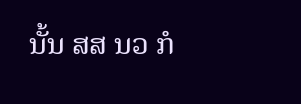ນັ້ນ ສສ ນວ ກໍ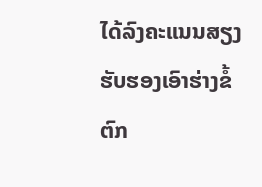ໄດ້ລົງຄະແນນສຽງຮັບຮອງເອົາຮ່າງຂໍ້ຕົກ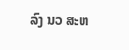ລົງ ນວ ສະຫ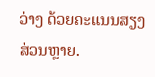ວ່າງ ດ້ວຍຄະແນນສຽງສ່ວນຫຼາຍ.